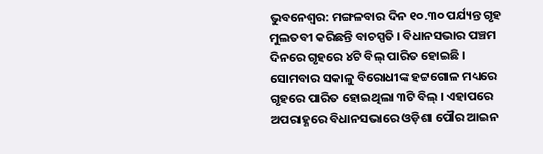ଭୁବନେଶ୍ବର: ମଙ୍ଗଳବାର ଦିନ ୧୦.୩୦ ପର୍ଯ୍ୟନ୍ତ ଗୃହ ମୁଲତବୀ କରିଛନ୍ତି ବାଚସ୍ପତି । ବିଧାନସଭାର ପଞ୍ଚମ ଦିନରେ ଗୃହରେ ୪ଟି ବିଲ୍ ପାରିତ ହୋଇଛି । ସୋମବାର ସକାଳୁ ବିରୋଧୀଙ୍କ ହଟ୍ଟଗୋଳ ମଧ୍ୟରେ ଗୃହରେ ପାରିତ ହୋଇଥିଲା ୩ଟି ବିଲ୍ । ଏହାପରେ ଅପରାହ୍ଣରେ ବିଧାନସଭାରେ ଓଡ଼ିଶା ପୌର ଆଇନ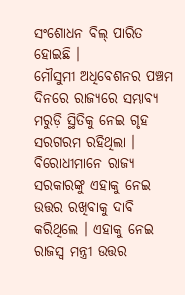ସଂଶୋଧନ ବିଲ୍ ପାରିତ ହୋଇଛି ।
ମୌସୁମୀ ଅଧିବେଶନର ପଞ୍ଚମ ଦିନରେ ରାଜ୍ୟରେ ସମ୍ଭାବ୍ୟ ମରୁଡ଼ି ସ୍ଥିତିକୁ ନେଇ ଗୃହ ସରଗରମ ରହିଥିଲା । ବିରୋଧୀମାନେ ରାଜ୍ୟ ସରକାରଙ୍କୁ ଏହାକୁ ନେଇ ଉତ୍ତର ରଖିବାକୁ ଦାବି କରିଥିଲେ । ଏହାକୁ ନେଇ ରାଜସ୍ବ ମନ୍ତ୍ରୀ ଉତ୍ତର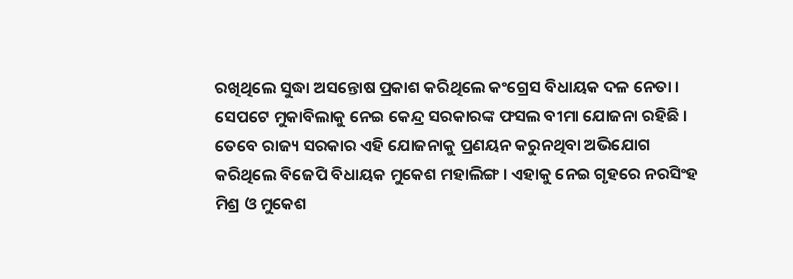ରଖିଥିଲେ ସୁଦ୍ଧା ଅସନ୍ତୋଷ ପ୍ରକାଶ କରିଥିଲେ କଂଗ୍ରେସ ବିଧାୟକ ଦଳ ନେତା ।
ସେପଟେ ମୁକାବିଲାକୁ ନେଇ କେନ୍ଦ୍ର ସରକାରଙ୍କ ଫସଲ ବୀମା ଯୋଜନା ରହିଛି । ତେବେ ରାଜ୍ୟ ସରକାର ଏହି ଯୋଜନାକୁ ପ୍ରଣୟନ କରୁନଥିବା ଅଭିଯୋଗ କରିଥିଲେ ବିଜେପି ବିଧାୟକ ମୁକେଶ ମହାଲିଙ୍ଗ । ଏହାକୁ ନେଇ ଗୃହରେ ନରସିଂହ ମିଶ୍ର ଓ ମୁକେଶ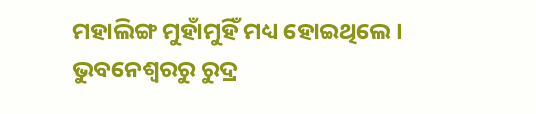ମହାଲିଙ୍ଗ ମୁହାଁମୁହିଁ ମଧ୍ୟ ହୋଇଥିଲେ ।
ଭୁବନେଶ୍ବରରୁ ରୁଦ୍ର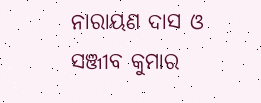ନାରାୟଣ ଦାସ ଓ ସଞ୍ଜୀବ କୁମାର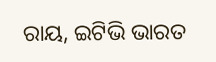ରାୟ, ଇଟିଭି ଭାରତ